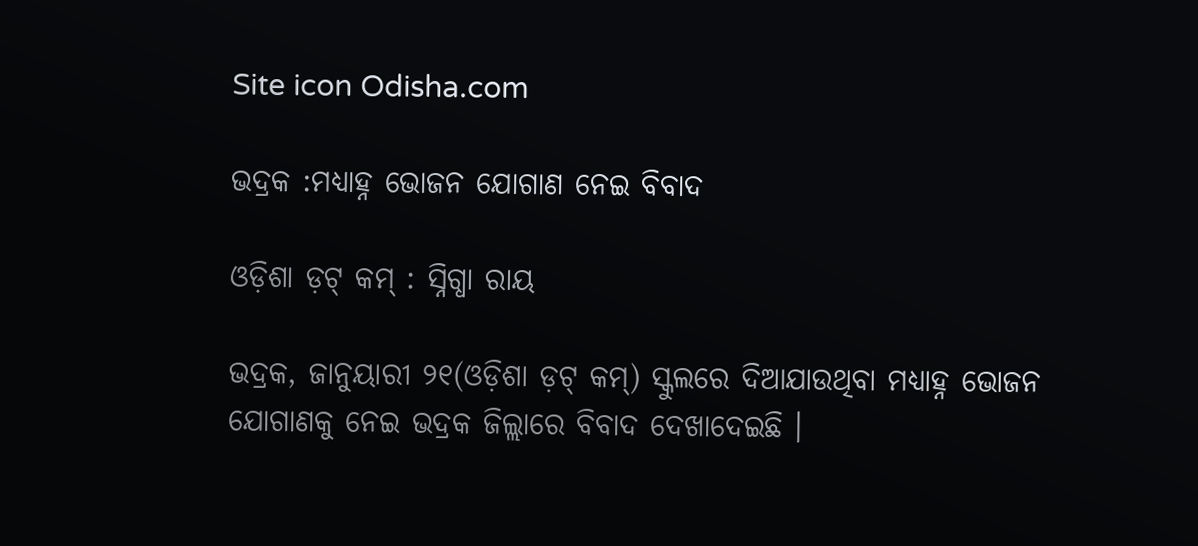Site icon Odisha.com

ଭଦ୍ରକ :ମଧ୍ୟାହ୍ନ ଭୋଜନ ଯୋଗାଣ ନେଇ ବିବାଦ

ଓଡ଼ିଶା ଡ଼ଟ୍ କମ୍ : ସ୍ନିଗ୍ଧା ରାୟ

ଭଦ୍ରକ, ଜାନୁୟାରୀ ୨୧(ଓଡ଼ିଶା ଡ଼ଟ୍ କମ୍) ସ୍କୁଲରେ ଦିଆଯାଉଥିବା ମଧ୍ୟାହ୍ନ ଭୋଜନ ଯୋଗାଣକୁ ନେଇ ଭଦ୍ରକ ଜିଲ୍ଲାରେ ବିବାଦ ଦେଖାଦେଇଛି ।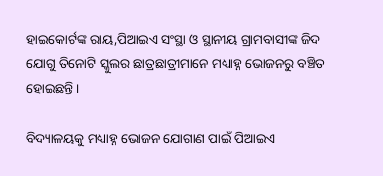ହାଇକୋର୍ଟଙ୍କ ରାୟ,ପିଆଇଏ ସଂସ୍ଥା ଓ ସ୍ଥାନୀୟ ଗ୍ରାମବାସୀଙ୍କ ଜିଦ ଯୋଗୁ ତିନୋଟି ସ୍କୁଲର ଛାତ୍ରଛାତ୍ରୀମାନେ ମଧ୍ୟାହ୍ନ ଭୋଜନରୁ ବଞ୍ଚିତ ହୋଇଛନ୍ତି ।

ବିଦ୍ୟାଳୟକୁ ମଧ୍ୟାହ୍ନ ଭୋଜନ ଯୋଗାଣ ପାଇଁ ପିଆଇଏ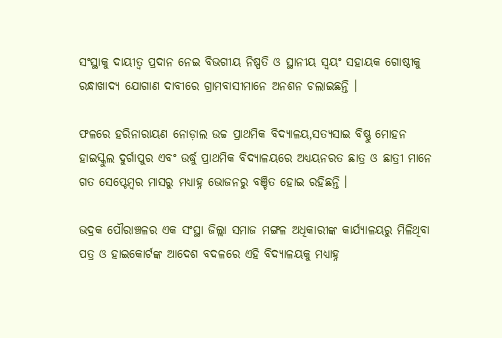ସଂସ୍ଥାକୁ ଦାୟୀତ୍ୱ ପ୍ରଦାନ ନେଇ ବିଭଗୀୟ ନିଷ୍ପତି ଓ ସ୍ଥାନୀୟ ସ୍ୱୟଂ ସହାୟକ ଗୋଷ୍ଠୀକୁ ରନ୍ଧାଖାଦ୍ୟ ଯୋଗାଣ ଦାବୀରେ ଗ୍ରାମବାସୀମାନେ ଅନଶନ ଚଲାଇଛନ୍ତି ।

ଫଳରେ ହରିନାରାୟଣ ନୋଡ଼ାଲ ଉଚ୍ଚ ପ୍ରାଥମିକ ବିଦ୍ୟାଳୟ,ସତ୍ୟସାଇ ବିଷ୍ଣୁ ମୋହନ ହାଇସ୍କୁଲ ଦୁର୍ଗାପୁର ଏବଂ ଉର୍ଦ୍ଧୁ ପ୍ରାଥମିକ ବିଦ୍ୟାଳୟରେ ଅଧ୍ୟୟନରତ ଛାତ୍ର ଓ ଛାତ୍ରୀ ମାନେ ଗତ ସେପ୍ଟେମ୍ବର ମାସରୁ ମଧ୍ୟାହ୍ନ ଭୋଜନରୁ ବଞ୍ଚିତ ହୋଇ ରହିଛନ୍ତି ।

ଭଦ୍ରକ ପୌରାଞ୍ଚଳର ଏକ ସଂସ୍ଥା ଜିଲ୍ଲା ସମାଜ ମଙ୍ଗଳ ଅଧିକାରୀଙ୍କ କାର୍ଯ୍ୟାଳୟରୁ ମିଳିଥିବା ପତ୍ର ଓ ହାଇକୋର୍ଟଙ୍କ ଆଦେଶ ବଦଳରେ ଏହି ବିଦ୍ୟାଳୟକୁ ମଧ୍ୟାହ୍ନ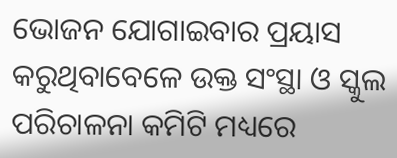ଭୋଜନ ଯୋଗାଇବାର ପ୍ରୟାସ କରୁଥିବାବେଳେ ଉକ୍ତ ସଂସ୍ଥା ଓ ସ୍କୁଲ ପରିଚାଳନା କମିଟି ମଧ୍ୟରେ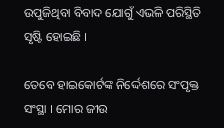ଉପୁଜିଥିବା ବିବାଦ ଯୋଗୁଁ ଏଭଳି ପରିସ୍ଥିତି ସୃଷ୍ଟି ହୋଇଛି ।

ତେବେ ହାଇକୋର୍ଟଙ୍କ ନିର୍ଦ୍ଦେଶରେ ସଂପୃକ୍ତ ସଂସ୍ଥା । ମୋର ଜୀଉ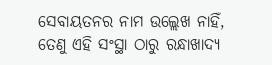ସେବାୟତନର ନାମ ଉଲ୍ଲେଖ ନାହିଁ, ତେଣୁ ଏହି ସଂସ୍ଥା ଠାରୁ ରନ୍ଧାଖାଦ୍ୟ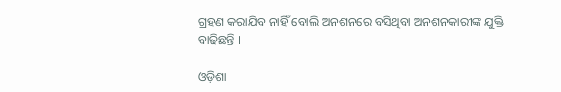ଗ୍ରହଣ କରାଯିବ ନାହିଁ ବୋଲି ଅନଶନରେ ବସିଥିବା ଅନଶନକାରୀଙ୍କ ଯୁକ୍ତି ବାଢିଛନ୍ତି ।

ଓଡ଼ିଶା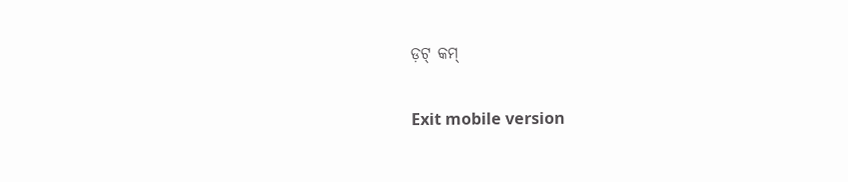ଡ଼ଟ୍ କମ୍

Exit mobile version